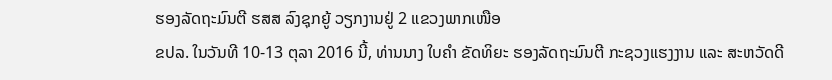ຮອງລັດຖະມົນຕີ ຮສສ ລົງຊຸກຍູ້ ວຽກງານຢູ່ 2 ແຂວງພາກເໜືອ
ຂປລ. ໃນວັນທີ 10-13 ຕຸລາ 2016 ນີ້, ທ່ານນາງ ໃບຄໍາ ຂັດທິຍະ ຮອງລັດຖະມົນຕີ ກະຊວງແຮງງານ ແລະ ສະຫວັດດີ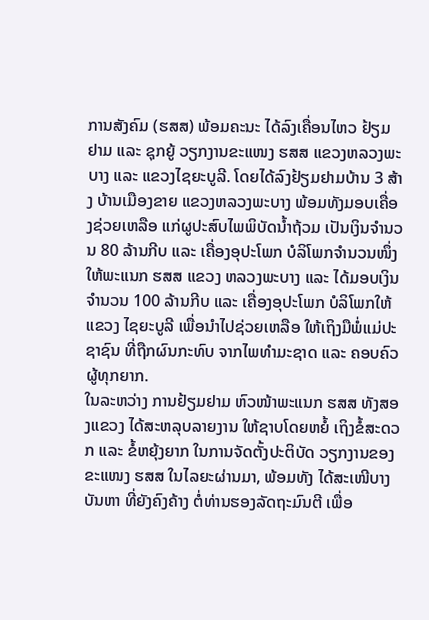ການສັງຄົມ (ຮສສ) ພ້ອມຄະນະ ໄດ້ລົງເຄື່ອນໄຫວ ຢ້ຽມຢາມ ແລະ ຊຸກຍູ້ ວຽກງານຂະແໜງ ຮສສ ແຂວງຫລວງພະບາງ ແລະ ແຂວງໄຊຍະບູລີ. ໂດຍໄດ້ລົງຢ້ຽມຢາມບ້ານ 3 ສ້າງ ບ້ານເມືອງຂາຍ ແຂວງຫລວງພະບາງ ພ້ອມທັງມອບເຄື່ອງຊ່ວຍເຫລືອ ແກ່ຜູປະສົບໄພພິບັດນໍ້າຖ້ວມ ເປັນເງິນຈຳນວນ 80 ລ້ານກີບ ແລະ ເຄື່ອງອຸປະໂພກ ບໍລິໂພກຈຳນວນໜຶ່ງ ໃຫ້ພະແນກ ຮສສ ແຂວງ ຫລວງພະບາງ ແລະ ໄດ້ມອບເງິນຈຳນວນ 100 ລ້ານກີບ ແລະ ເຄື່ອງອຸປະໂພກ ບໍລິໂພກໃຫ້ແຂວງ ໄຊຍະບູລີ ເພື່ອນຳໄປຊ່ວຍເຫລືອ ໃຫ້ເຖິງມືພໍ່ແມ່ປະຊາຊົນ ທີ່ຖືກຜົນກະທົບ ຈາກໄພທຳມະຊາດ ແລະ ຄອບຄົວຜູ້ທຸກຍາກ.
ໃນລະຫວ່າງ ການຢ້ຽມຢາມ ຫົວໜ້າພະແນກ ຮສສ ທັງສອງແຂວງ ໄດ້ສະຫລຸບລາຍງານ ໃຫ້ຊາບໂດຍຫຍໍ້ ເຖິງຂໍ້ສະດວກ ແລະ ຂໍ້ຫຍຸ້ງຍາກ ໃນການຈັດຕັ້ງປະຕິບັດ ວຽກງານຂອງຂະແໜງ ຮສສ ໃນໄລຍະຜ່ານມາ, ພ້ອມທັງ ໄດ້ສະເໜີບາງບັນຫາ ທີ່ຍັງຄົງຄ້າງ ຕໍ່ທ່ານຮອງລັດຖະມົນຕີ ເພື່ອ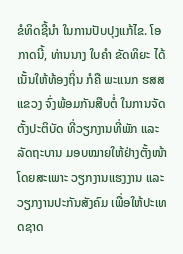ຂໍທິດຊີ້ນຳ ໃນການປັບປຸງແກ້ໄຂ. ໂອກາດນີ້, ທ່ານນາງ ໃບຄໍາ ຂັດທິຍະ ໄດ້ເນັ້ນໃຫ້ທ້ອງຖິ່ນ ກໍຄື ພະແນກ ຮສສ ແຂວງ ຈົ່ງພ້ອມກັນສືບຕໍ່ ໃນການຈັດຕັ້ງປະຕິບັດ ທີ່ວຽກງານທີ່ພັກ ແລະ ລັດຖະບານ ມອບໝາຍໃຫ້ຢ່າງຕັ້ງໜ້າ ໂດຍສະເພາະ ວຽກງານແຮງງານ ແລະ ວຽກງານປະກັນສັງຄົມ ເພື່ອໃຫ້ປະເທດຊາດ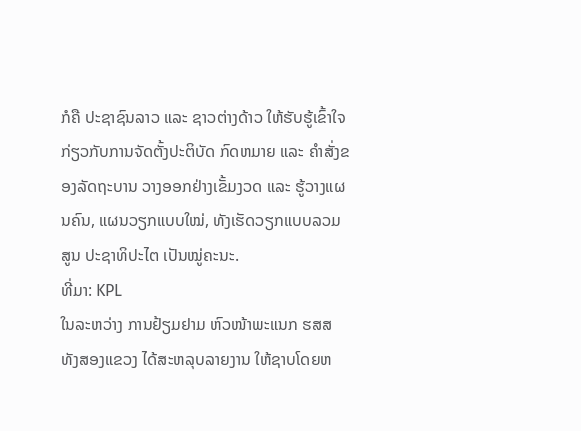ກໍຄື ປະຊາຊົນລາວ ແລະ ຊາວຕ່າງດ້າວ ໃຫ້ຮັບຮູ້ເຂົ້າໃຈ ກ່ຽວກັບການຈັດຕັ້ງປະຕິບັດ ກົດຫມາຍ ແລະ ຄຳສັ່ງຂອງລັດຖະບານ ວາງອອກຢ່າງເຂັ້ມງວດ ແລະ ຮູ້ວາງແຜນຄົນ, ແຜນວຽກແບບໃໝ່, ທັງເຮັດວຽກແບບລວມສູນ ປະຊາທິປະໄຕ ເປັນໝູ່ຄະນະ.
ທີ່ມາ: KPL
ໃນລະຫວ່າງ ການຢ້ຽມຢາມ ຫົວໜ້າພະແນກ ຮສສ ທັງສອງແຂວງ ໄດ້ສະຫລຸບລາຍງານ ໃຫ້ຊາບໂດຍຫ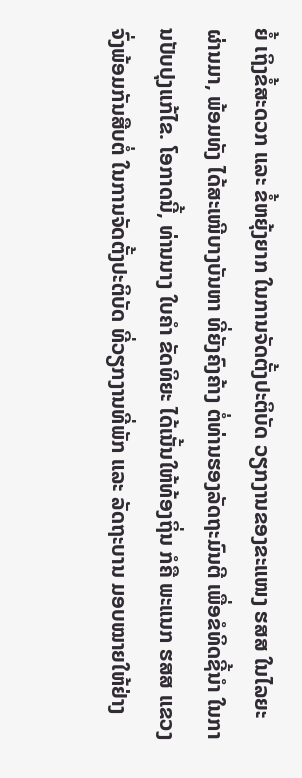ຍໍ້ ເຖິງຂໍ້ສະດວກ ແລະ ຂໍ້ຫຍຸ້ງຍາກ ໃນການຈັດຕັ້ງປະຕິບັດ ວຽກງານຂອງຂະແໜງ ຮສສ ໃນໄລຍະຜ່ານມາ, ພ້ອມທັງ ໄດ້ສະເໜີບາງບັນຫາ ທີ່ຍັງຄົງຄ້າງ ຕໍ່ທ່ານຮອງລັດຖະມົນຕີ ເພື່ອຂໍທິດຊີ້ນຳ ໃນການປັບປຸງແກ້ໄຂ. ໂອກາດນີ້, ທ່ານນາງ ໃບຄໍາ ຂັດທິຍະ ໄດ້ເນັ້ນໃຫ້ທ້ອງຖິ່ນ ກໍຄື ພະແນກ ຮສສ ແຂວງ ຈົ່ງພ້ອມກັນສືບຕໍ່ ໃນການຈັດຕັ້ງປະຕິບັດ ທີ່ວຽກງານທີ່ພັກ ແລະ ລັດຖະບານ ມອບໝາຍໃຫ້ຢ່າງ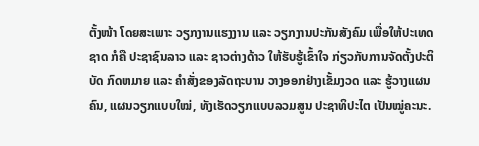ຕັ້ງໜ້າ ໂດຍສະເພາະ ວຽກງານແຮງງານ ແລະ ວຽກງານປະກັນສັງຄົມ ເພື່ອໃຫ້ປະເທດຊາດ ກໍຄື ປະຊາຊົນລາວ ແລະ ຊາວຕ່າງດ້າວ ໃຫ້ຮັບຮູ້ເຂົ້າໃຈ ກ່ຽວກັບການຈັດຕັ້ງປະຕິບັດ ກົດຫມາຍ ແລະ ຄຳສັ່ງຂອງລັດຖະບານ ວາງອອກຢ່າງເຂັ້ມງວດ ແລະ ຮູ້ວາງແຜນຄົນ, ແຜນວຽກແບບໃໝ່, ທັງເຮັດວຽກແບບລວມສູນ ປະຊາທິປະໄຕ ເປັນໝູ່ຄະນະ.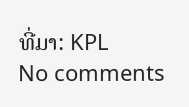ທີ່ມາ: KPL
No comments